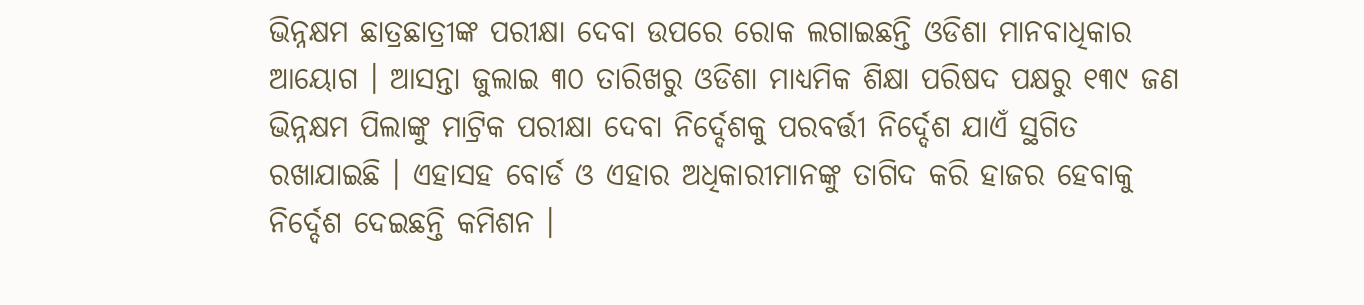ଭିନ୍ନକ୍ଷମ ଛାତ୍ରଛାତ୍ରୀଙ୍କ ପରୀକ୍ଷା ଦେବା ଉପରେ ରୋକ ଲଗାଇଛନ୍ତି ଓଡିଶା ମାନବାଧିକାର ଆୟୋଗ । ଆସନ୍ତା ଜୁଲାଇ ୩୦ ତାରିଖରୁ ଓଡିଶା ମାଧ୍ୟମିକ ଶିକ୍ଷା ପରିଷଦ ପକ୍ଷରୁ ୧୩୯ ଜଣ ଭିନ୍ନକ୍ଷମ ପିଲାଙ୍କୁ ମାଟ୍ରିକ ପରୀକ୍ଷା ଦେବା ନିର୍ଦ୍ଦେଶକୁ ପରବର୍ତ୍ତୀ ନିର୍ଦ୍ଦେଶ ଯାଏଁ ସ୍ଥଗିତ ରଖାଯାଇଛି । ଏହାସହ ବୋର୍ଡ ଓ ଏହାର ଅଧିକାରୀମାନଙ୍କୁ ତାଗିଦ କରି ହାଜର ହେବାକୁ ନିର୍ଦ୍ଦେଶ ଦେଇଛନ୍ତି କମିଶନ ।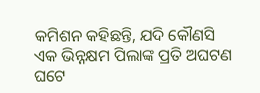କମିଶନ କହିଛନ୍ତି, ଯଦି କୌଣସି ଏକ ଭିନ୍ନକ୍ଷମ ପିଲାଙ୍କ ପ୍ରତି ଅଘଟଣ ଘଟେ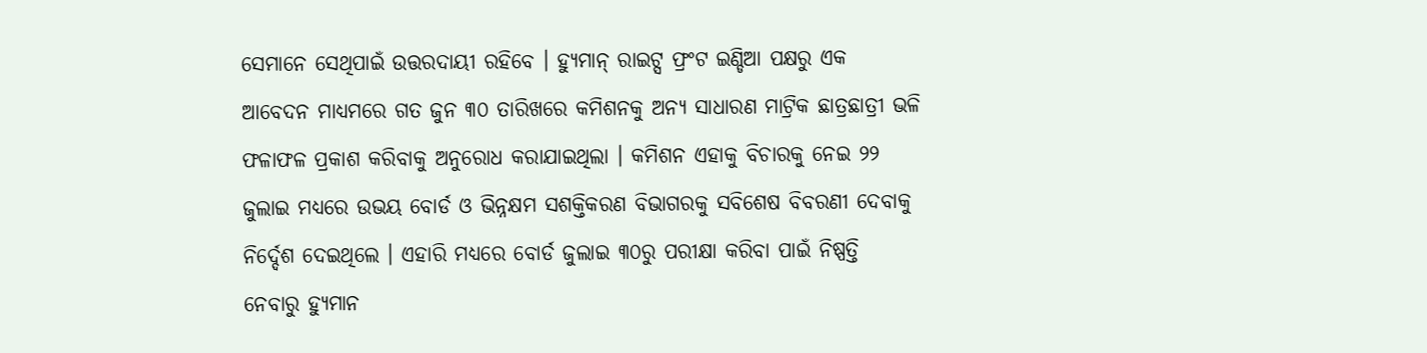ସେମାନେ ସେଥିପାଇଁ ଉତ୍ତରଦାୟୀ ରହିବେ । ହ୍ୟୁମାନ୍ ରାଇଟ୍ସ ଫ୍ରଂଟ ଇଣ୍ଡିଆ ପକ୍ଷରୁ ଏକ ଆବେଦନ ମାଧ୍ୟମରେ ଗତ ଜୁନ ୩୦ ତାରିଖରେ କମିଶନକୁ ଅନ୍ୟ ସାଧାରଣ ମାଟ୍ରିକ ଛାତ୍ରଛାତ୍ରୀ ଭଳି ଫଳାଫଳ ପ୍ରକାଶ କରିବାକୁ ଅନୁରୋଧ କରାଯାଇଥିଲା । କମିଶନ ଏହାକୁ ବିଚାରକୁ ନେଇ ୨୨ ଜୁଲାଇ ମଧ୍ୟରେ ଉଭୟ ବୋର୍ଡ ଓ ଭିନ୍ନକ୍ଷମ ସଶକ୍ତିକରଣ ବିଭାଗରକୁ ସବିଶେଷ ବିବରଣୀ ଦେବାକୁ ନିର୍ଦ୍ଦେଶ ଦେଇଥିଲେ । ଏହାରି ମଧ୍ୟରେ ବୋର୍ଡ ଜୁଲାଇ ୩୦ରୁ ପରୀକ୍ଷା କରିବା ପାଇଁ ନିଷ୍ପତ୍ତି ନେବାରୁ ହ୍ୟୁମାନ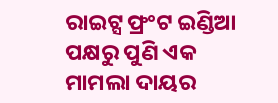ରାଇଟ୍ସ ଫ୍ରଂଟ ଇଣ୍ଡିଆ ପକ୍ଷରୁ ପୁଣି ଏକ ମାମଲା ଦାୟର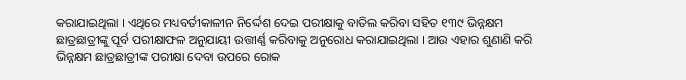କରାଯାଇଥିଲା । ଏଥିରେ ମଧ୍ୟବର୍ତୀକାଳୀନ ନିର୍ଦ୍ଦେଶ ଦେଇ ପରୀକ୍ଷାକୁ ବାତିଲ କରିବା ସହିତ ୧୩୯ ଭିନ୍ନକ୍ଷମ ଛାତ୍ରଛାତ୍ରୀଙ୍କୁ ପୂର୍ବ ପରୀକ୍ଷାଫଳ ଅନୁଯାୟୀ ଉତ୍ତୀର୍ଣ୍ଣ କରିବାକୁ ଅନୁରୋଧ କରାଯାଇଥିଲା । ଆଉ ଏହାର ଶୁଣାଣି କରି ଭିନ୍ନକ୍ଷମ ଛାତ୍ରଛାତ୍ରୀଙ୍କ ପରୀକ୍ଷା ଦେବା ଉପରେ ରୋକ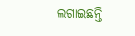ଲଗାଇଛନ୍ତି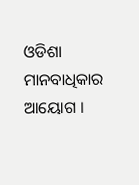ଓଡିଶା ମାନବାଧିକାର ଆୟୋଗ ।